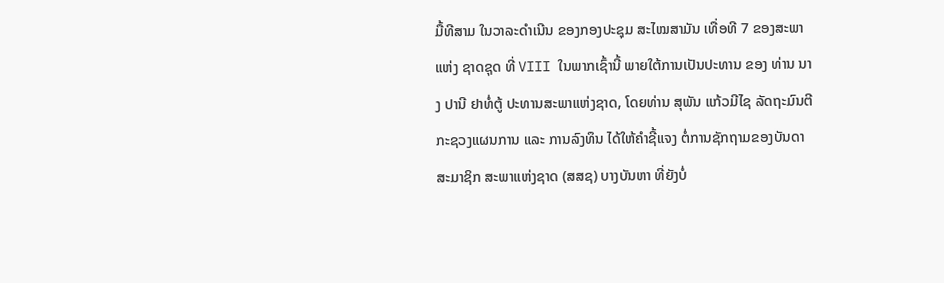ມື້ທີສາມ ໃນວາລະດຳເນີນ ຂອງກອງປະຊຸມ ສະໄໝສາມັນ ເທື່ອທີ 7 ຂອງສະພາແຫ່ງ ຊາດຊຸດ ທີ່ VIII ໃນພາກເຊົ້ານີ້ ພາຍໃຕ້ການເປັນປະທານ ຂອງ ທ່ານ ນາງ ປານີ ຢາທໍ່ຕູ້ ປະທານສະພາແຫ່ງຊາດ, ໂດຍທ່ານ ສຸພັນ ແກ້ວມີໄຊ ລັດຖະມົນຕີ ກະຊວງແຜນການ ແລະ ການລົງທຶນ ໄດ້ໃຫ້ຄຳຊີ້ແຈງ ຕໍ່ການຊັກຖາມຂອງບັນດາ ສະມາຊິກ ສະພາແຫ່ງຊາດ (ສສຊ) ບາງບັນຫາ ທີ່ຍັງບໍ່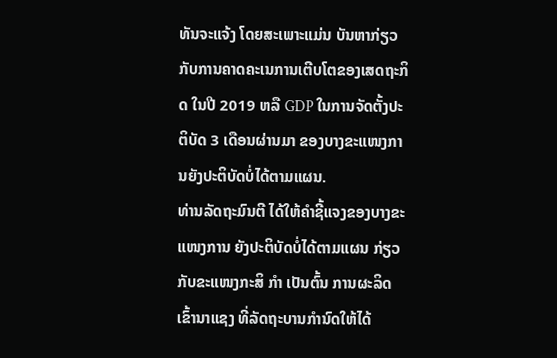ທັນຈະແຈ້ງ ໂດຍສະເພາະແມ່ນ ບັນຫາກ່ຽວກັບການຄາດຄະເນການເຕີບໂຕຂອງເສດຖະກິດ ໃນປີ 2019 ຫລື GDP ໃນການຈັດຕັ້ງປະຕິບັດ 3 ເດືອນຜ່ານມາ ຂອງບາງຂະແໜງການຍັງປະຕິບັດບໍ່ໄດ້ຕາມແຜນ.
ທ່ານລັດຖະມົນຕີ ໄດ້ໃຫ້ຄຳຊີ້ແຈງຂອງບາງຂະແໜງການ ຍັງປະຕິບັດບໍ່ໄດ້ຕາມແຜນ ກ່ຽວກັບຂະແໜງກະສິ ກຳ ເປັນຕົ້ນ ການຜະລິດເຂົ້ານາແຊງ ທີ່ລັດຖະບານກຳນົດໃຫ້ໄດ້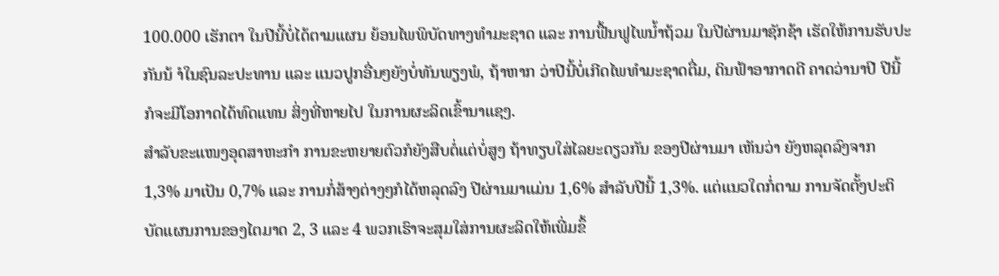100.000 ເຮັກຕາ ໃນປີນີ້ບໍ່ໄດ້ຕາມແຜນ ຍ້ອນໄພພິບັດທາງທຳມະຊາດ ແລະ ການຟື້ນຟູໄພນ້ຳຖ້ວມ ໃນປີຜ່ານມາຊັກຊ້າ ເຮັດໃຫ້ການຮັບປະກັນນ້ ຳໃນຊົນລະປະທານ ແລະ ແນວປູກອື່ນໆຍັງບໍ່ທັນພຽງພໍ, ຖ້າຫາກ ວ່າປີນີ້ບໍ່ເກີດໄພທຳມະຊາດຕື່ມ, ດິນຟ້າອາກາດດີ ຄາດວ່ານາປີ ປີນີ້ ກໍຈະມີໂອກາດໄດ້ທົດແທນ ສິ່ງທີ່ຫາຍໄປ ໃນການຜະລິດເຂົ້ານາແຊງ.
ສຳລັບຂະແໜງອຸດສາຫະກຳ ການຂະຫຍາຍຕົວກໍຍັງສືບຕໍ່ແຕ່ບໍ່ສູງ ຖ້າທຽບໃສ່ໄລຍະດຽວກັນ ຂອງປີຜ່ານມາ ເຫັນວ່າ ຍັງຫລຸດລົງຈາກ 1,3% ມາເປັນ 0,7% ແລະ ການກໍ່ສ້າງຕ່າງໆກໍໄດ້ຫລຸດລົງ ປີຜ່ານມາແມ່ນ 1,6% ສຳລັບປີນີ້ 1,3%. ແຕ່ແນວໃດກໍ່ຕາມ ການຈັດຕັ້ງປະຕິບັດແຜນການຂອງໄຕມາດ 2, 3 ແລະ 4 ພວກເຮົາຈະສຸມໃສ່ການຜະລິດໃຫ້ເພີ່ມຂຶ້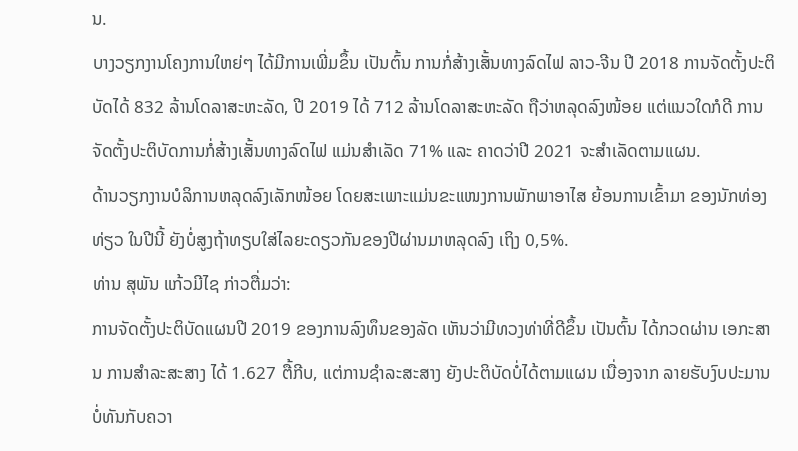ນ.
ບາງວຽກງານໂຄງການໃຫຍ່ໆ ໄດ້ມີການເພີ່ມຂຶ້ນ ເປັນຕົ້ນ ການກໍ່ສ້າງເສັ້ນທາງລົດໄຟ ລາວ-ຈີນ ປີ 2018 ການຈັດຕັ້ງປະຕິບັດໄດ້ 832 ລ້ານໂດລາສະຫະລັດ, ປີ 2019 ໄດ້ 712 ລ້ານໂດລາສະຫະລັດ ຖືວ່າຫລຸດລົງໜ້ອຍ ແຕ່ແນວໃດກໍດີ ການຈັດຕັ້ງປະຕິບັດການກໍ່ສ້າງເສັ້ນທາງລົດໄຟ ແມ່ນສຳເລັດ 71% ແລະ ຄາດວ່າປີ 2021 ຈະສຳເລັດຕາມແຜນ.
ດ້ານວຽກງານບໍລິການຫລຸດລົງເລັກໜ້ອຍ ໂດຍສະເພາະແມ່ນຂະແໜງການພັກພາອາໄສ ຍ້ອນການເຂົ້າມາ ຂອງນັກທ່ອງທ່ຽວ ໃນປີນີ້ ຍັງບໍ່ສູງຖ້າທຽບໃສ່ໄລຍະດຽວກັນຂອງປີຜ່ານມາຫລຸດລົງ ເຖິງ 0,5%.
ທ່ານ ສຸພັນ ແກ້ວມີໄຊ ກ່າວຕື່ມວ່າ:
ການຈັດຕັ້ງປະຕິບັດແຜນປີ 2019 ຂອງການລົງທຶນຂອງລັດ ເຫັນວ່າມີທວງທ່າທີ່ດີຂຶ້ນ ເປັນຕົ້ນ ໄດ້ກວດຜ່ານ ເອກະສານ ການສຳລະສະສາງ ໄດ້ 1.627 ຕື້ກີບ, ແຕ່ການຊຳລະສະສາງ ຍັງປະຕິບັດບໍ່ໄດ້ຕາມແຜນ ເນື່ອງຈາກ ລາຍຮັບງົບປະມານ ບໍ່ທັນກັບຄວາ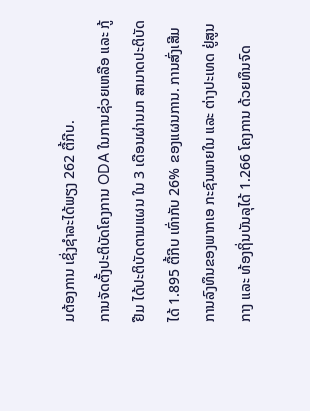ມຕ້ອງການ ເຊິ່ງຊຳລະໄດ້ພຽງ 262 ຕື້ກີບ.
ການຈັດຕັ້ງປະຕິບັດໂຄງການ ODA ໃນການຊ່ວຍເຫລືອ ແລະ ກູ້ຢືມ ໄດ້ປະຕິບັດຕາມແຜນ ໃນ 3 ເດືອນຜ່ານມາ ສາມາດປະຕິບັດໄດ້ 1.895 ຕື້ກີບ ເທົ່າກັບ 26% ຂອງແຜນການ. ການສົ່ງເສີມການລົງທຶນຂອງພາກເອ ກະຊົນພາຍໃນ ແລະ ຕ່າງປະເທດ ຢູ່ສູນກາງ ແລະ ທ້ອງຖິ່ນບັນລຸໄດ້ 1.266 ໂຄງການ ດ້ວຍທຶນຈົດ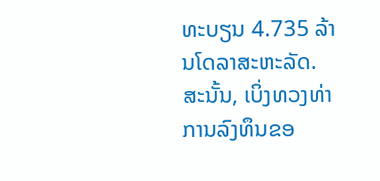ທະບຽນ 4.735 ລ້ານໂດລາສະຫະລັດ.
ສະນັ້ນ, ເບິ່ງທວງທ່າການລົງທຶນຂອ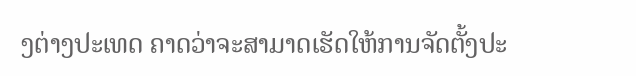ງຕ່າງປະເທດ ຄາດວ່າຈະສາມາດເຮັດໃຫ້ການຈັດຕັ້ງປະ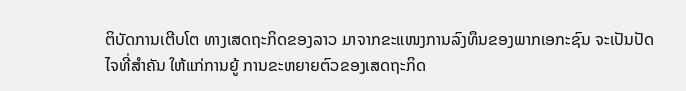ຕິບັດການເຕີບໂຕ ທາງເສດຖະກິດຂອງລາວ ມາຈາກຂະແໜງການລົງທຶນຂອງພາກເອກະຊົນ ຈະເປັນປັດໄຈທີ່ສຳຄັນ ໃຫ້ແກ່ການຍູ້ ການຂະຫຍາຍຕົວຂອງເສດຖະກິດ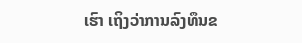ເຮົາ ເຖິງວ່າການລົງທຶນຂ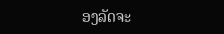ອງລັດຈະ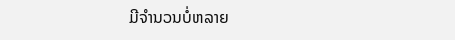ມີຈຳນວນບໍ່ຫລາຍ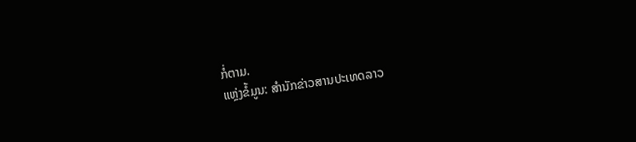ກໍ່ຕາມ.
ແຫຼ່ງຂໍ້ມູນ: ສຳນັກຂ່າວສານປະເທດລາວ